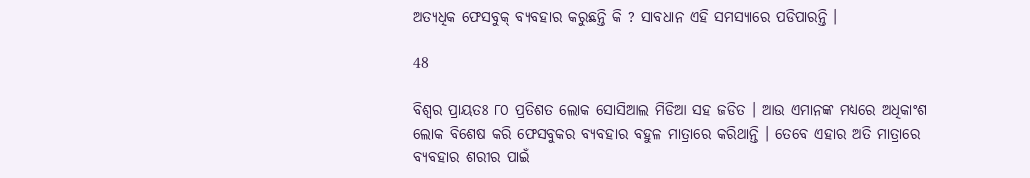ଅତ୍ୟଧିକ ଫେସବୁକ୍ ବ୍ୟବହାର କରୁଛନ୍ତି କି ? ସାବଧାନ ଏହି ସମସ୍ୟାରେ ପଡିପାରନ୍ତି ।

48

ବିଶ୍ୱର ପ୍ରାୟତଃ ୮୦ ପ୍ରତିଶତ ଲୋକ ସୋସିଆଲ ମିଡିଆ ସହ ଜଡିତ । ଆଉ ଏମାନଙ୍କ ମଧ୍ୟରେ ଅଧିକାଂଶ ଲୋକ ବିଶେଷ କରି ଫେସବୁକର ବ୍ୟବହାର ବହୁଳ ମାତ୍ରାରେ କରିଥାନ୍ତି । ତେବେ ଏହାର ଅତି ମାତ୍ରାରେ ବ୍ୟବହାର ଶରୀର ପାଇଁ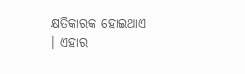କ୍ଷତିକାରକ ହୋଇଥାଏ । ଏହାର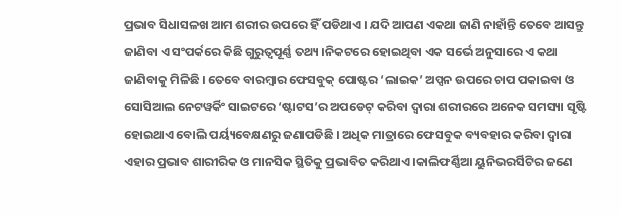ପ୍ରଭାବ ସିଧାସଳଖ ଆମ ଶରୀର ଉପରେ ହିଁ ପଡିଥାଏ । ଯଦି ଆପଣ ଏକଥା ଜାଣି ନାହାଁନ୍ତି ତେବେ ଆସନ୍ତୁ ଜାଣିବା ଏ ସଂପର୍କରେ କିଛି ଗୁରୁତ୍ୱପୂର୍ଣ୍ଣ ତଥ୍ୟ ।ନିକଟରେ ହୋଇଥିବା ଏକ ସର୍ଭେ ଅନୁସାରେ ଏ କଥା ଜାଣିବାକୁ ମିଳିଛି । ତେବେ ବାରମ୍ବାର ଫେସବୁକ୍ ପୋଷ୍ଟର ‘ଲାଇକ’ ଅପ୍ସନ ଉପରେ ଚାପ ପକାଇବା ଓ ସୋସିଆଲ ନେଟୱର୍କିଂ ସାଇଟରେ ‘ଷ୍ଟାଟସ’ର ଅପଡେଟ୍ କରିବା ଦ୍ୱାରା ଶରୀରରେ ଅନେକ ସମସ୍ୟା ସୃଷ୍ଟି ହୋଇଥାଏ ବୋଲି ପର୍ୟ୍ୟବେକ୍ଷଣରୁ ଜଣାପଡିଛି । ଅଧିକ ମାତ୍ରାରେ ଫେସବୁକ ବ୍ୟବହାର କରିବା ଦ୍ୱାରା ଏହାର ପ୍ରଭାବ ଶାରୀରିକ ଓ ମାନସିକ ସ୍ଥିତିକୁ ପ୍ରଭାବିତ କରିଥାଏ ।କାଲିଫର୍ଣ୍ଣିଆ ୟୁନିଭରର୍ସିଟିର ଜଣେ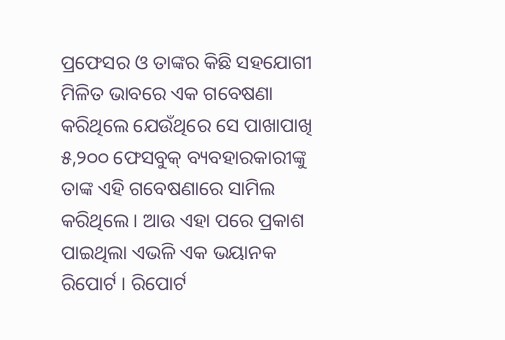ପ୍ରଫେସର ଓ ତାଙ୍କର କିଛି ସହଯୋଗୀ ମିଳିତ ଭାବରେ ଏକ ଗବେଷଣା କରିଥିଲେ ଯେଉଁଥିରେ ସେ ପାଖାପାଖି ୫,୨୦୦ ଫେସବୁକ୍ ବ୍ୟବହାରକାରୀଙ୍କୁ ତାଙ୍କ ଏହି ଗବେଷଣାରେ ସାମିଲ କରିଥିଲେ । ଆଉ ଏହା ପରେ ପ୍ରକାଶ ପାଇଥିଲା ଏଭଳି ଏକ ଭୟାନକ ରିପୋର୍ଟ । ରିପୋର୍ଟ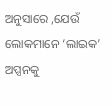ଅନୁସାରେ ,ଯେଉଁ ଲୋକମାନେ ‘ଲାଇକ’ ଅପ୍ସନକୁ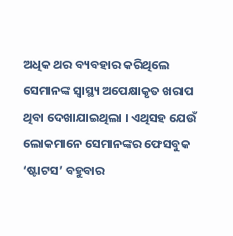ଅଧିକ ଥର ବ୍ୟବହାର କରିଥିଲେ ସେମାନଙ୍କ ସ୍ୱାସ୍ଥ୍ୟ ଅପେକ୍ଷାକୃତ ଖରାପ ଥିବା ଦେଖାଯାଇଥିଲା । ଏଥିସହ ଯେଉଁ ଲୋକମାନେ ସେମାନଙ୍କର ଫେସବୁକ ‘ଷ୍ଟାଟସ’ ବହୁବାର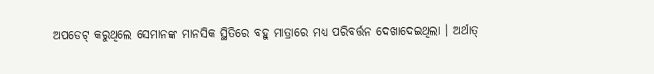ଅପଡେଟ୍ କରୁଥିଲେ ସେମାନଙ୍କ ମାନସିକ ସ୍ଥିତିରେ ବହୁ ମାତ୍ରାରେ ମଧ୍ୟ ପରିବର୍ତ୍ତନ ଦେଖାଦେଇଥିଲା । ଅର୍ଥାତ୍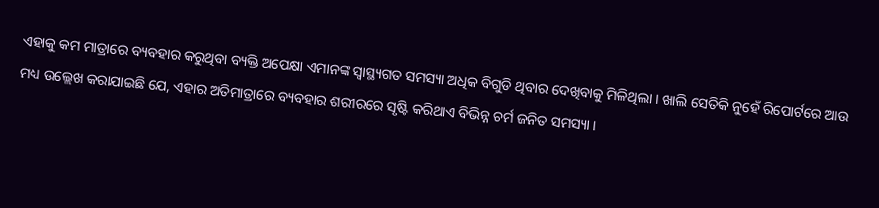ଏହାକୁ କମ ମାତ୍ରାରେ ବ୍ୟବହାର କରୁଥିବା ବ୍ୟକ୍ତି ଅପେକ୍ଷା ଏମାନଙ୍କ ସ୍ୱାସ୍ଥ୍ୟଗତ ସମସ୍ୟା ଅଧିକ ବିଗୁଡି ଥିବାର ଦେଖିବାକୁ ମିଳିଥିଲା । ଖାଲି ସେତିକି ନୁହେଁ ରିପୋର୍ଟରେ ଆଉ ମଧ୍ୟ ଉଲ୍ଲେଖ କରାଯାଇଛି ଯେ, ଏହାର ଅତିମାତ୍ରାରେ ବ୍ୟବହାର ଶରୀରରେ ସୃଷ୍ଟି କରିଥାଏ ବିଭିନ୍ନ ଚର୍ମ ଜନିତ ସମସ୍ୟା ।